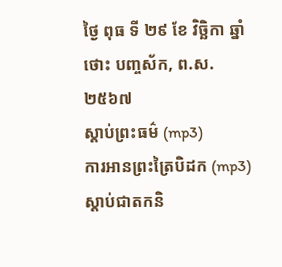ថ្ងៃ ពុធ ទី ២៩ ខែ វិច្ឆិកា ឆ្នាំថោះ បញ្ចស័ក, ព.ស.២៥៦៧
ស្តាប់ព្រះធម៌ (mp3)
ការអានព្រះត្រៃបិដក (mp3)
ស្តាប់ជាតកនិ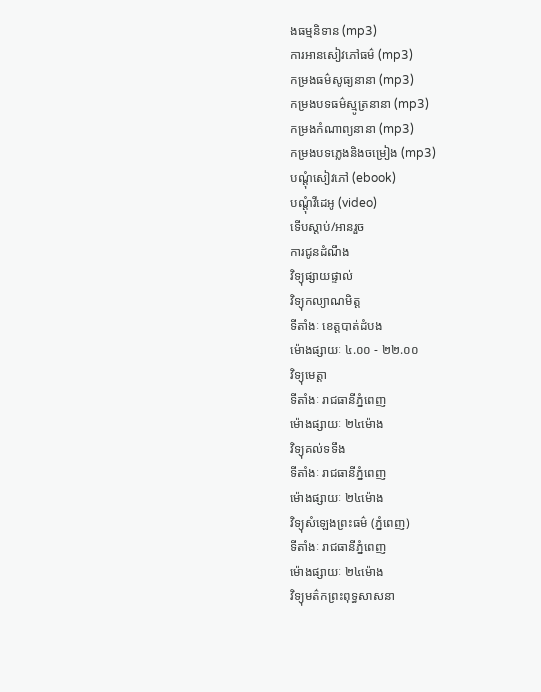ងធម្មនិទាន (mp3)
ការអានសៀវភៅធម៌ (mp3)
កម្រងធម៌សូធ្យនានា (mp3)
កម្រងបទធម៌ស្មូត្រនានា (mp3)
កម្រងកំណាព្យនានា (mp3)
កម្រងបទភ្លេងនិងចម្រៀង (mp3)
បណ្តុំសៀវភៅ (ebook)
បណ្តុំវីដេអូ (video)
ទើបស្តាប់/អានរួច
ការជូនដំណឹង
វិទ្យុផ្សាយផ្ទាល់
វិទ្យុកល្យាណមិត្ត
ទីតាំងៈ ខេត្តបាត់ដំបង
ម៉ោងផ្សាយៈ ៤.០០ - ២២.០០
វិទ្យុមេត្តា
ទីតាំងៈ រាជធានីភ្នំពេញ
ម៉ោងផ្សាយៈ ២៤ម៉ោង
វិទ្យុគល់ទទឹង
ទីតាំងៈ រាជធានីភ្នំពេញ
ម៉ោងផ្សាយៈ ២៤ម៉ោង
វិទ្យុសំឡេងព្រះធម៌ (ភ្នំពេញ)
ទីតាំងៈ រាជធានីភ្នំពេញ
ម៉ោងផ្សាយៈ ២៤ម៉ោង
វិទ្យុមត៌កព្រះពុទ្ធសាសនា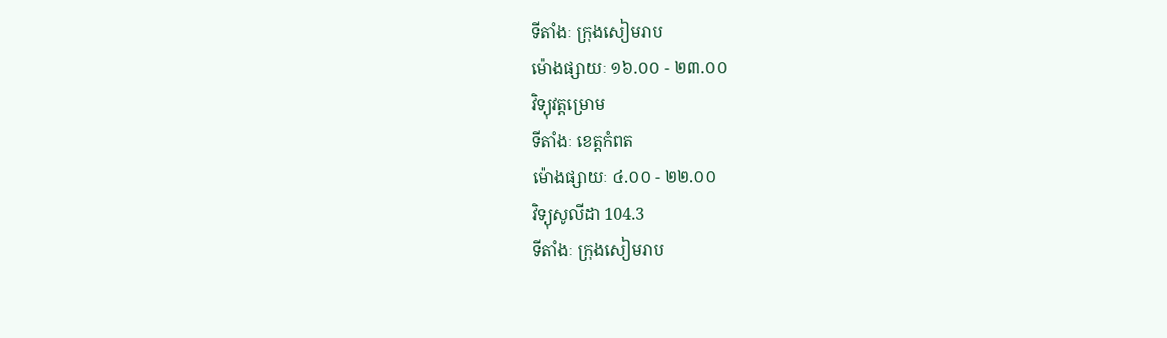ទីតាំងៈ ក្រុងសៀមរាប
ម៉ោងផ្សាយៈ ១៦.០០ - ២៣.០០
វិទ្យុវត្តម្រោម
ទីតាំងៈ ខេត្តកំពត
ម៉ោងផ្សាយៈ ៤.០០ - ២២.០០
វិទ្យុសូលីដា 104.3
ទីតាំងៈ ក្រុងសៀមរាប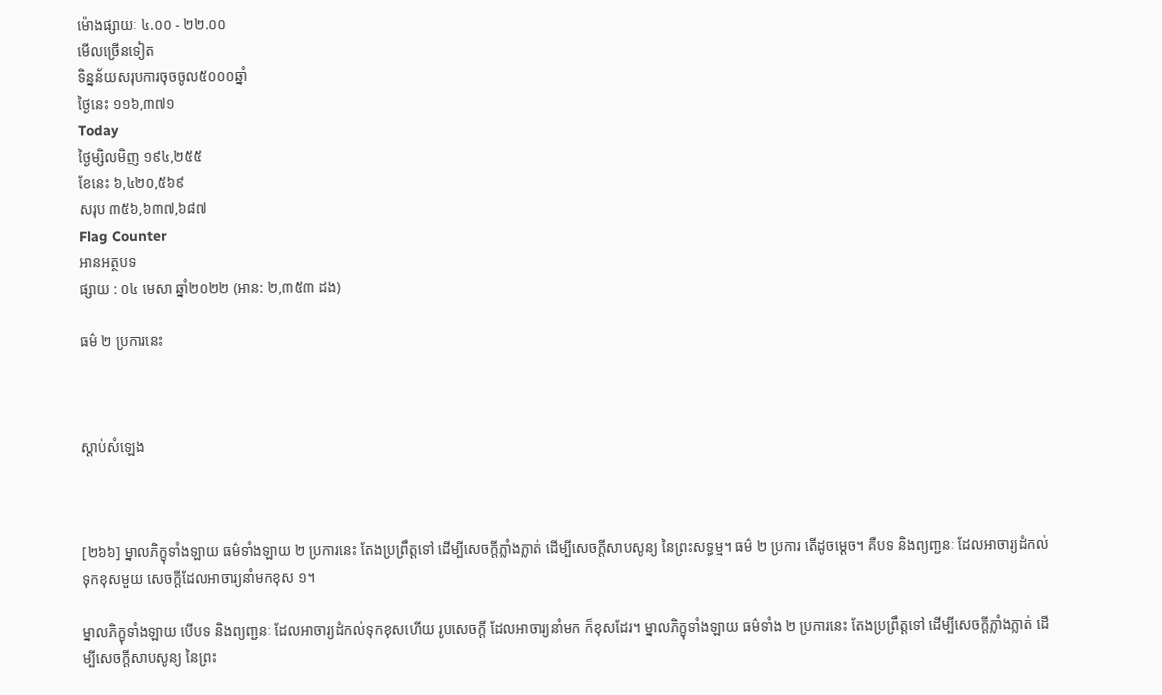ម៉ោងផ្សាយៈ ៤.០០ - ២២.០០
មើលច្រើនទៀត
ទិន្នន័យសរុបការចុចចូល៥០០០ឆ្នាំ
ថ្ងៃនេះ ១១៦,៣៧១
Today
ថ្ងៃម្សិលមិញ ១៩៤,២៥៥
ខែនេះ ៦,៤២០,៥៦៩
សរុប ៣៥៦,៦៣៧,៦៨៧
Flag Counter
អានអត្ថបទ
ផ្សាយ : ០៤ មេសា ឆ្នាំ២០២២ (អាន: ២,៣៥៣ ដង)

ធម៌ ២ ប្រការនេះ



ស្តាប់សំឡេង



[២៦៦] ម្នាលភិក្ខុទាំងឡាយ ធម៌ទាំងឡាយ ២ ប្រការនេះ តែងប្រព្រឹត្តទៅ ដើម្បីសេចក្តីភ្លាំងភ្លាត់ ដើម្បីសេចក្តីសាបសូន្យ នៃព្រះសទ្ធម្ម។ ធម៌ ២ ប្រការ តើដូចម្តេច។ គឺបទ និងព្យពា្ជនៈ ដែលអាចារ្យដំកល់ទុកខុសមួយ សេចក្តីដែលអាចារ្យនាំមកខុស ១។

ម្នាលភិក្ខុទាំងឡាយ បើបទ និងព្យពា្ជនៈ ដែលអាចារ្យដំកល់ទុកខុសហើយ រូបសេចកី្ត ដែលអាចារ្យនាំមក ក៏ខុសដែរ។ ម្នាលភិក្ខុទាំងឡាយ ធម៌ទាំង ២ ប្រការនេះ តែងប្រព្រឹត្តទៅ ដើម្បីសេចក្តីភ្លាំងភ្លាត់ ដើម្បីសេចក្តីសាបសូន្យ នៃព្រះ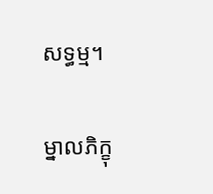សទ្ធម្ម។

ម្នាលភិក្ខុ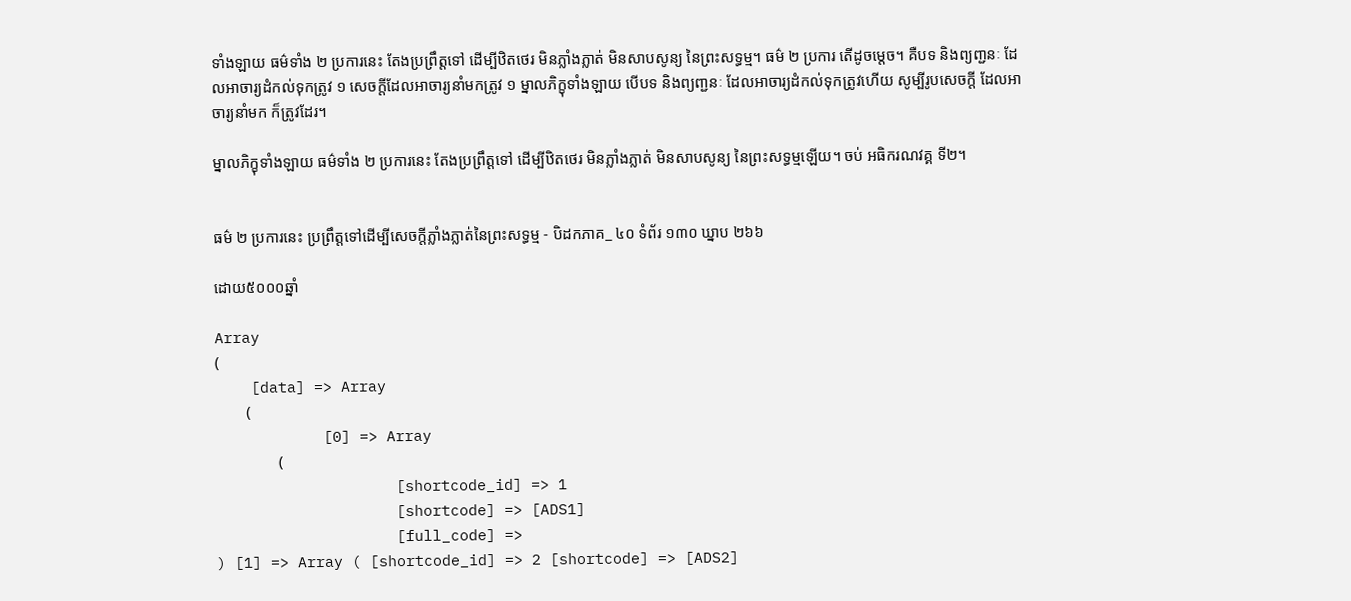ទាំងឡាយ ធម៌ទាំង ២ ប្រការនេះ តែងប្រព្រឹត្តទៅ ដើម្បីឋិតថេរ មិនភ្លាំងភ្លាត់ មិនសាបសូន្យ នៃព្រះសទ្ធម្ម។ ធម៌ ២ ប្រការ តើដូចម្តេច។ គឺបទ និងព្យពា្ជនៈ ដែលអាចារ្យដំកល់ទុកត្រូវ ១ សេចក្ដីដែលអាចារ្យនាំមកត្រូវ ១ ម្នាលភិក្ខុទាំងឡាយ បើបទ និងព្យពា្ជនៈ ដែលអាចារ្យដំកល់ទុកត្រូវហើយ សូម្បីរូបសេចកី្ត ដែលអាចារ្យនាំមក ក៏ត្រូវដែរ។

ម្នាលភិក្ខុទាំងឡាយ ធម៌ទាំង ២ ប្រការនេះ តែងប្រព្រឹត្តទៅ ដើម្បីឋិតថេរ មិនភ្លាំងភ្លាត់ មិនសាបសូន្យ នៃព្រះសទ្ធម្មឡើយ។ ចប់ អធិករណវគ្គ ទី២។


ធម៌ ២ ប្រការនេះ ប្រព្រឹត្តទៅដើម្បីសេចក្តីភ្លាំងភ្លាត់នៃព្រះសទ្ធម្ម - បិដកភាគ_ ៤០ ទំព័រ ១៣០ ឃ្នាប ២៦៦

ដោយ៥០០០ឆ្នាំ

Array
(
    [data] => Array
        (
            [0] => Array
                (
                    [shortcode_id] => 1
                    [shortcode] => [ADS1]
                    [full_code] =>
) [1] => Array ( [shortcode_id] => 2 [shortcode] => [ADS2]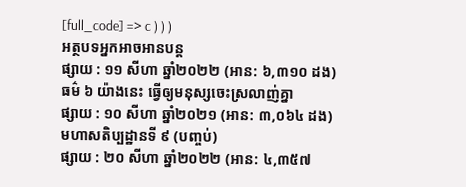[full_code] => c ) ) )
អត្ថបទអ្នកអាចអានបន្ត
ផ្សាយ : ១១ សីហា ឆ្នាំ២០២២ (អាន: ៦,៣១០ ដង)
ធម៌ ៦ យ៉ាងនេះ ធ្វើឲ្យមនុស្សចេះស្រលាញ់គ្នា
ផ្សាយ : ១០ សីហា ឆ្នាំ២០២១ (អាន: ៣,០៦៤ ដង)
មហាសតិប្បដ្ឋានទី ៩ (បញ្ចប់)
ផ្សាយ : ២០ សីហា ឆ្នាំ២០២២ (អាន: ៤,៣៥៧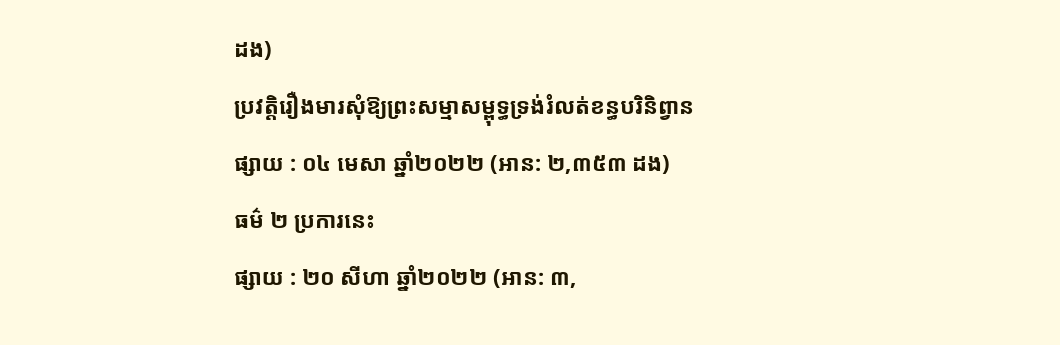ដង)
ប្រវត្តិរឿងមារសុំឱ្យព្រះសម្មាសម្ពុទ្ធទ្រង់រំលត់ខន្ធបរិនិព្វាន
ផ្សាយ : ០៤ មេសា ឆ្នាំ២០២២ (អាន: ២,៣៥៣ ដង)
ធម៌ ២ ប្រការនេះ
ផ្សាយ : ២០ សីហា ឆ្នាំ២០២២ (អាន: ៣,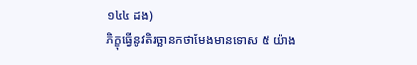១៤៤ ដង)
ភិក្ខុធ្វើនូវតិរច្ឆានកថាមែងមានទោស ៥ យ៉ាង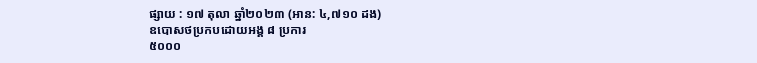ផ្សាយ : ១៧ តុលា ឆ្នាំ២០២៣ (អាន: ៤,៧១០ ដង)
ឧបោសថប្រកបដោយអង្គ ៨ ប្រការ
៥០០០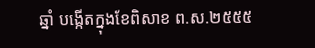ឆ្នាំ បង្កើតក្នុងខែពិសាខ ព.ស.២៥៥៥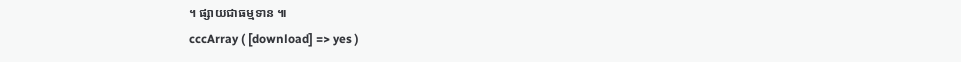។ ផ្សាយជាធម្មទាន ៕
cccArray ( [download] => yes )